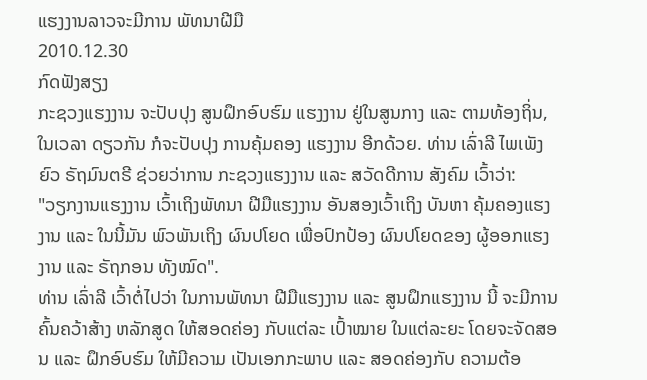ແຮງງານລາວຈະມີການ ພັທນາຝີມື
2010.12.30
ກົດຟັງສຽງ
ກະຊວງແຮງງານ ຈະປັບປຸງ ສູນຝຶກອົບຮົມ ແຮງງານ ຢູ່ໃນສູນກາງ ແລະ ຕາມທ້ອງຖິ່ນ, ໃນເວລາ ດຽວກັນ ກໍຈະປັບປຸງ ການຄຸ້ມຄອງ ແຮງງານ ອີກດ້ວຍ. ທ່ານ ເລົ່າລີ ໄພເພັງຍົວ ຣັຖມົນຕຣີ ຊ່ວຍວ່າການ ກະຊວງແຮງງານ ແລະ ສວັດດີການ ສັງຄົມ ເວົ້າວ່າ:
"ວຽກງານແຮງງານ ເວົ້າເຖິງພັທນາ ຝີມືແຮງງານ ອັນສອງເວົ້າເຖິງ ບັນຫາ ຄຸ້ມຄອງແຮງງານ ແລະ ໃນນີ້ມັນ ພົວພັນເຖິງ ຜົນປໂຍດ ເພື່ອປົກປ້ອງ ຜົນປໂຍດຂອງ ຜູ້ອອກແຮງງານ ແລະ ຣັຖກອນ ທັງໝົດ".
ທ່ານ ເລົ່າລີ ເວົ້າຕໍ່ໄປວ່າ ໃນການພັທນາ ຝີມືແຮງງານ ແລະ ສູນຝຶກແຮງງານ ນີ້ ຈະມີການ ຄົ້ນຄວ້າສ້າງ ຫລັກສູດ ໃຫ້ສອດຄ່ອງ ກັບແຕ່ລະ ເປົ້າໝາຍ ໃນແຕ່ລະຍະ ໂດຍຈະຈັດສອນ ແລະ ຝຶກອົບຮົມ ໃຫ້ມີຄວາມ ເປັນເອກກະພາບ ແລະ ສອດຄ່ອງກັບ ຄວາມຕ້ອ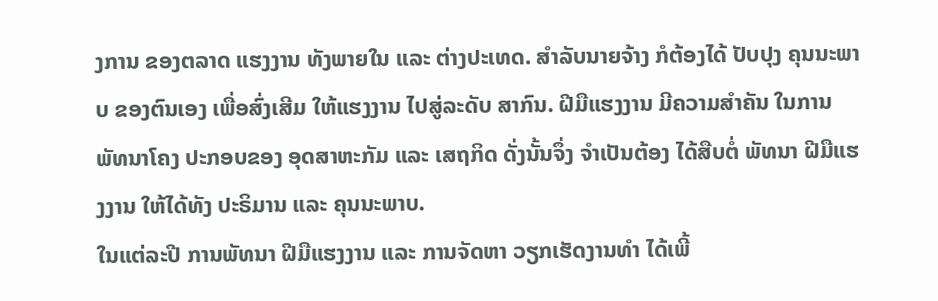ງການ ຂອງຕລາດ ແຮງງານ ທັງພາຍໃນ ແລະ ຕ່າງປະເທດ. ສຳລັບນາຍຈ້າງ ກໍຕ້ອງໄດ້ ປັບປຸງ ຄຸນນະພາບ ຂອງຕົນເອງ ເພື່ອສົ່ງເສີມ ໃຫ້ແຮງງານ ໄປສູ່ລະດັບ ສາກົນ. ຝີມືແຮງງານ ມີຄວາມສຳຄັນ ໃນການ ພັທນາໂຄງ ປະກອບຂອງ ອຸດສາຫະກັມ ແລະ ເສຖກິດ ດັ່ງນັ້ນຈຶ່ງ ຈຳເປັນຕ້ອງ ໄດ້ສືບຕໍ່ ພັທນາ ຝີມືແຮງງານ ໃຫ້ໄດ້ທັງ ປະຣິມານ ແລະ ຄຸນນະພາບ.
ໃນແຕ່ລະປີ ການພັທນາ ຝີມືແຮງງານ ແລະ ການຈັດຫາ ວຽກເຮັດງານທຳ ໄດ້ເພີ້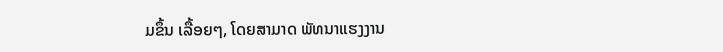ມຂຶ້ນ ເລື້ອຍໆ, ໂດຍສາມາດ ພັທນາແຮງງານ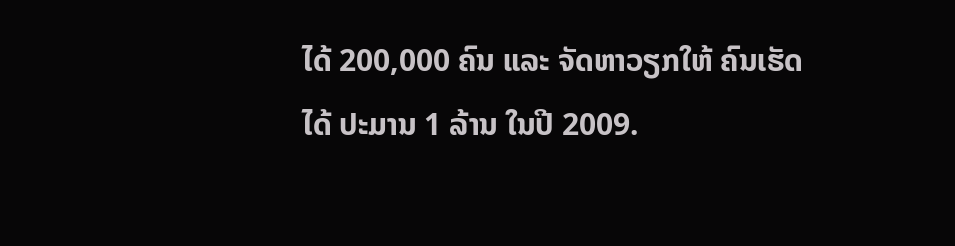ໄດ້ 200,000 ຄົນ ແລະ ຈັດຫາວຽກໃຫ້ ຄົນເຮັດໄດ້ ປະມານ 1 ລ້ານ ໃນປີ 2009.